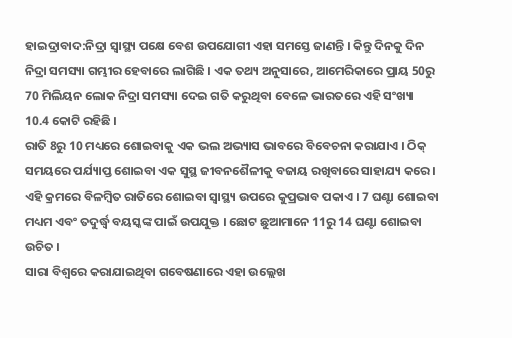ହାଇଦ୍ରାବାଦ:ନିଦ୍ରା ସ୍ବାସ୍ଥ୍ୟ ପକ୍ଷେ ବେଶ ଉପଯୋଗୀ ଏହା ସମସ୍ତେ ଜାଣନ୍ତି । କିନ୍ତୁ ଦିନକୁ ଦିନ ନିଦ୍ରା ସମସ୍ୟା ଗମ୍ଭୀର ହେବାରେ ଲାଗିଛି । ଏକ ତଥ୍ୟ ଅନୁସାରେ, ଆମେରିକାରେ ପ୍ରାୟ 50ରୁ 70 ମିଲିୟନ ଲୋକ ନିଦ୍ରା ସମସ୍ୟା ଦେଇ ଗତି କରୁଥିବା ବେଳେ ଭାରତରେ ଏହି ସଂଖ୍ୟା 10.4 କୋଟି ରହିଛି ।
ରାତି 8ରୁ 10 ମଧ୍ୟରେ ଶୋଇବାକୁ ଏକ ଭଲ ଅଭ୍ୟାସ ଭାବରେ ବିବେଚନା କରାଯାଏ । ଠିକ୍ ସମୟରେ ପର୍ଯ୍ୟାପ୍ତ ଶୋଇବା ଏକ ସୁସ୍ଥ ଜୀବନଶୈଳୀକୁ ବଜାୟ ରଖିବାରେ ସାହାଯ୍ୟ କରେ । ଏହି କ୍ରମରେ ବିଳମ୍ବିତ ରାତିରେ ଶୋଇବା ସ୍ବାସ୍ଥ୍ୟ ଉପରେ କୁପ୍ରଭାବ ପକାଏ । 7 ଘଣ୍ଟା ଶୋଇବା ମଧ୍ୟମ ଏବଂ ତଦୁର୍ଦ୍ଧ୍ବ ବୟସ୍କଙ୍କ ପାଇଁ ଉପଯୁକ୍ତ । ଛୋଟ ଛୁଆମାନେ 11ରୁ 14 ଘଣ୍ଟା ଶୋଇବା ଉଚିତ ।
ସାରା ବିଶ୍ବରେ କରାଯାଇଥିବା ଗବେଷଣାରେ ଏହା ଉଲ୍ଲେଖ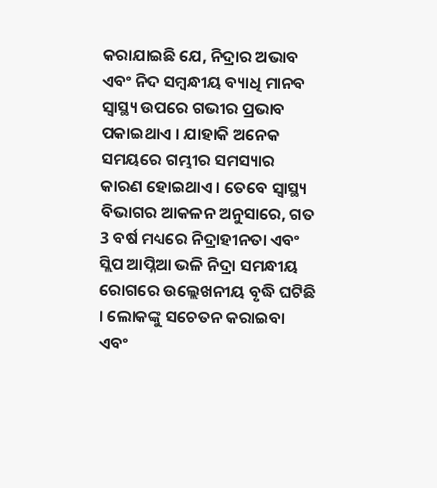କରାଯାଇଛି ଯେ, ନିଦ୍ରାର ଅଭାବ ଏବଂ ନିଦ ସମ୍ବନ୍ଧୀୟ ବ୍ୟାଧି ମାନବ ସ୍ବାସ୍ଥ୍ୟ ଉପରେ ଗଭୀର ପ୍ରଭାବ ପକାଇଥାଏ । ଯାହାକି ଅନେକ ସମୟରେ ଗମ୍ଭୀର ସମସ୍ୟାର କାରଣ ହୋଇଥାଏ । ତେବେ ସ୍ବାସ୍ଥ୍ୟ ବିଭାଗର ଆକଳନ ଅନୁସାରେ, ଗତ 3 ବର୍ଷ ମଧ୍ୟରେ ନିଦ୍ରାହୀନତା ଏବଂ ସ୍ଲିପ ଆପ୍ନିଆ ଭଳି ନିଦ୍ରା ସମନ୍ଧୀୟ ରୋଗରେ ଉଲ୍ଲେଖନୀୟ ବୃଦ୍ଧି ଘଟିଛି । ଲୋକଙ୍କୁ ସଚେତନ କରାଇବା ଏବଂ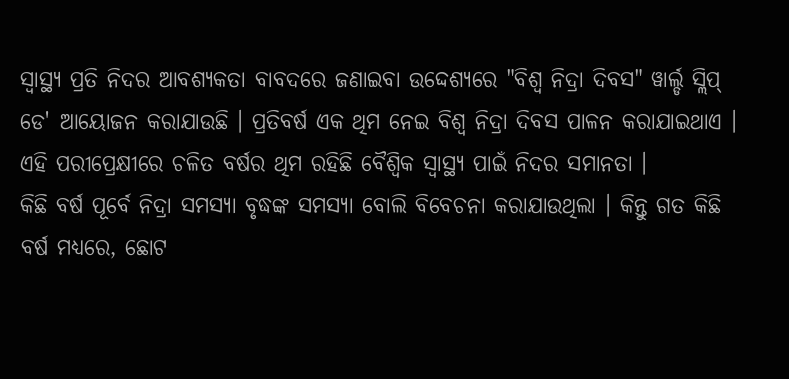ସ୍ବାସ୍ଥ୍ୟ ପ୍ରତି ନିଦର ଆବଶ୍ୟକତା ବାବଦରେ ଜଣାଇବା ଉଦ୍ଦେଶ୍ୟରେ "ବିଶ୍ୱ ନିଦ୍ରା ଦିବସ" ୱାର୍ଲ୍ଡ ସ୍ଲିପ୍ ଡେ' ଆୟୋଜନ କରାଯାଉଛି । ପ୍ରତିବର୍ଷ ଏକ ଥିମ ନେଇ ବିଶ୍ବ ନିଦ୍ରା ଦିବସ ପାଳନ କରାଯାଇଥାଏ । ଏହି ପରୀପ୍ରେକ୍ଷୀରେ ଚଳିତ ବର୍ଷର ଥିମ ରହିଛି ବୈଶ୍ବିକ ସ୍ବାସ୍ଥ୍ୟ ପାଇଁ ନିଦର ସମାନତା ।
କିଛି ବର୍ଷ ପୂର୍ବେ ନିଦ୍ରା ସମସ୍ୟା ବୃଦ୍ଧଙ୍କ ସମସ୍ୟା ବୋଲି ବିବେଚନା କରାଯାଉଥିଲା । କିନ୍ତୁ ଗତ କିଛି ବର୍ଷ ମଧ୍ୟରେ, ଛୋଟ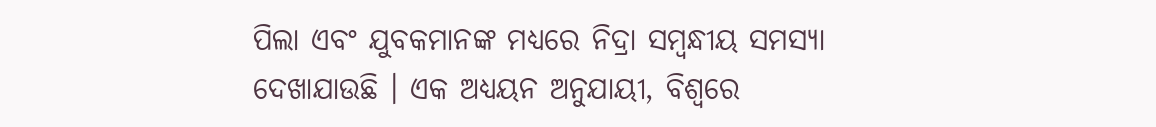ପିଲା ଏବଂ ଯୁବକମାନଙ୍କ ମଧ୍ୟରେ ନିଦ୍ରା ସମ୍ବନ୍ଧୀୟ ସମସ୍ୟା ଦେଖାଯାଉଛି । ଏକ ଅଧ୍ୟୟନ ଅନୁଯାୟୀ, ବିଶ୍ବରେ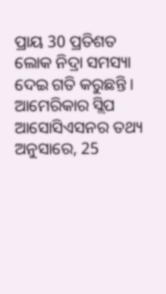ପ୍ରାୟ 30 ପ୍ରତିଶତ ଲୋକ ନିଦ୍ରା ସମସ୍ୟା ଦେଇ ଗତି କରୁଛନ୍ତି । ଆମେରିକାର ସ୍ଲିପ ଆସୋସିଏସନର ତଥ୍ୟ ଅନୁସାରେ, 25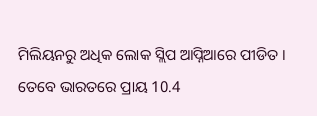ମିଲିୟନରୁ ଅଧିକ ଲୋକ ସ୍ଲିପ ଆପ୍ନିଆରେ ପୀଡିତ । ତେବେ ଭାରତରେ ପ୍ରାୟ 10.4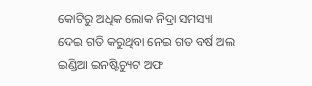କୋଟିରୁ ଅଧିକ ଲୋକ ନିଦ୍ରା ସମସ୍ୟା ଦେଇ ଗତି କରୁଥିବା ନେଇ ଗତ ବର୍ଷ ଅଲ ଇଣ୍ଡିଆ ଇନଷ୍ଟିଚ୍ୟୁଟ ଅଫ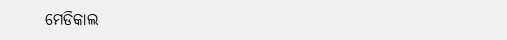ମେଡିକାଲ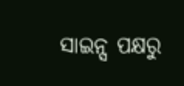ସାଇନ୍ସ ପକ୍ଷରୁ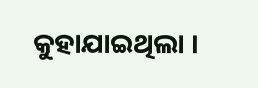କୁହାଯାଇଥିଲା ।